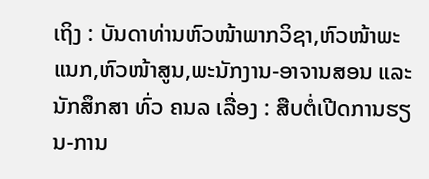ເຖິງ : ບັນດາທ່ານຫົວໜ້າພາກວິຊາ,ຫົວໜ້າພະແນກ,ຫົວໜ້າສູນ,ພະນັກງານ-ອາຈານສອນ ແລະ ນັກສຶກສາ ທົ່ວ ຄນລ ເລື່ອງ : ສືບຕໍ່ເປີດການຮຽນ-ການ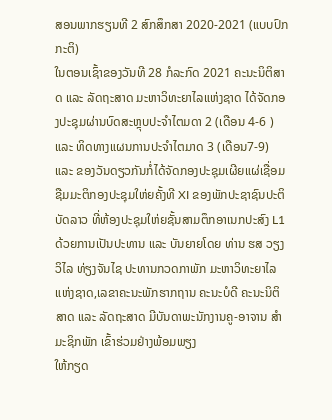ສອນພາກຮຽນທີ 2 ສົກສຶກສາ 2020-2021 (ແບບປົກກະຕິ)
ໃນຕອນເຊົ້າຂອງວັນທີ 28 ກໍລະກົດ 2021 ຄະນະນິຕິສາດ ແລະ ລັດຖະສາດ ມະຫາວິທະຍາໄລແຫ່ງຊາດ ໄດ້ຈັດກອງປະຊຸມຜ່ານບົດສະຫຼຸບປະຈໍາໄຕມດາ 2 (ເດືອນ 4-6 ) ແລະ ທິດທາງແຜນການປະຈໍາໄຕມາດ 3 (ເດືອນ7-9) ແລະ ຂອງວັນດຽວກັນກໍ່ໄດ້ຈັດກອງປະຊຸມເຜີຍແຜ່ເຊື່ອມຊືມມະຕິກອງປະຊຸມໃຫ່ຍຄັ້ງທີ XI ຂອງພັກປະຊາຊົນປະຕິບັດລາວ ທີ່ຫ້ອງປະຊຸມໃຫ່ຍຊັ້ນສາມຕຶກອາເນກປະສົງ L1 ດ້ວຍການເປັນປະທານ ແລະ ບັນຍາຍໂດຍ ທ່ານ ຮສ ວຽງວິໄລ ທ່ຽງຈັນໄຊ ປະທານກວດກາພັກ ມະຫາວິທະຍາໄລແຫ່ງຊາດ,ເລຂາຄະນະພັກຮາກຖານ ຄະນະບໍດີ ຄະນະນິຕິສາດ ແລະ ລັດຖະສາດ ມີບັນດາພະນັກງານຄູ-ອາຈານ ສຳມະຊິກພັກ ເຂົ້າຮ່ວມຢ່າງພ້ອມພຽງ
ໃຫ້ກຽດ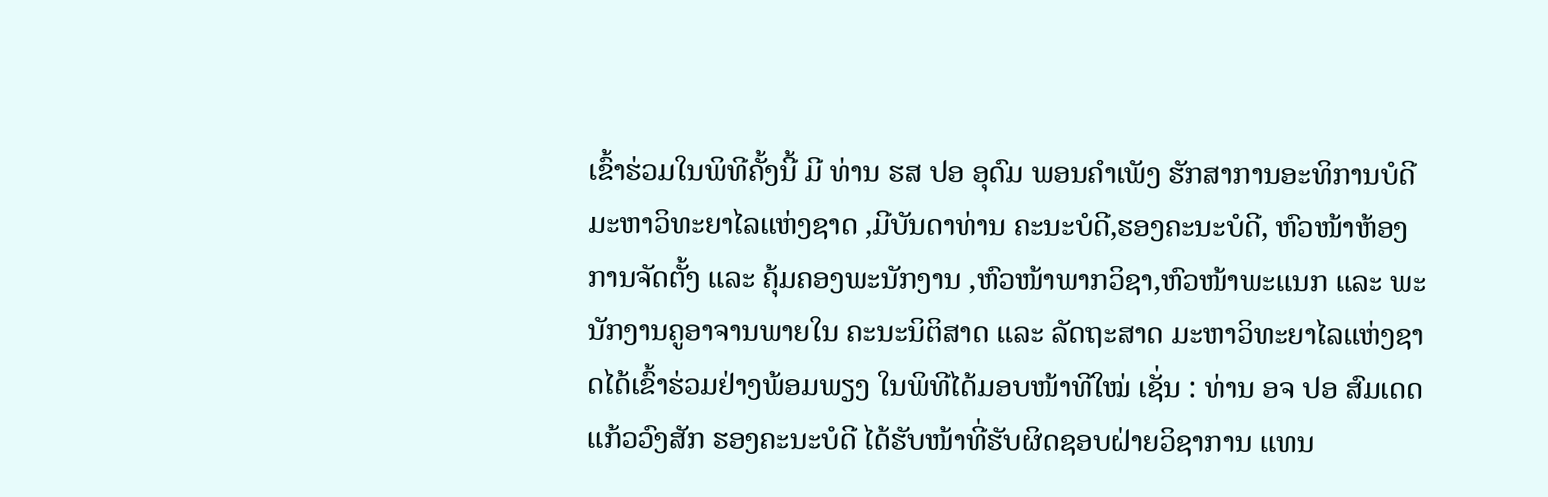ເຂົ້າຮ່ວມໃນພິທີຄັ້ງນີ້ ມີ ທ່ານ ຮສ ປອ ອຸດົມ ພອນຄໍາເພັງ ຮັກສາການອະທິການບໍດີ ມະຫາວິທະຍາໄລແຫ່ງຊາດ ,ມີບັນດາທ່ານ ຄະນະບໍດີ,ຮອງຄະນະບໍດີ, ຫົວໜ້າຫ້ອງການຈັດຕັ້ງ ແລະ ຄຸ້ມຄອງພະນັກງານ ,ຫົວໜ້າພາກວິຊາ,ຫົວໜ້າພະແນກ ແລະ ພະນັກງານຄູອາຈານພາຍໃນ ຄະນະນິຕິສາດ ແລະ ລັດຖະສາດ ມະຫາວິທະຍາໄລແຫ່ງຊາດໄດ້ເຂົ້າຮ່ວມຢ່າງພ້ອມພຽງ ໃນພິທີໄດ້ມອບໜ້າທີໃໝ່ ເຊັ່ນ : ທ່ານ ອຈ ປອ ສົມເດດ ແກ້ວວົງສັກ ຮອງຄະນະບໍດີ ໄດ້ຮັບໜ້າທີ່ຮັບຜິດຊອບຝ່າຍວິຊາການ ແທນ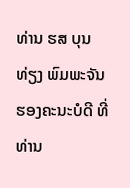ທ່ານ ຮສ ບຸນທ່ຽງ ພົມພະຈັນ ຮອງຄະນະບໍດີ ທີ່ ທ່ານ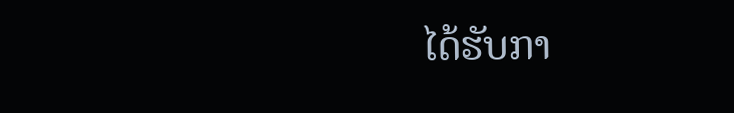ໄດ້ຮັບກາ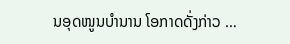ນອຸດໜູນບຳນານ ໂອກາດດັ່ງກ່າວ …